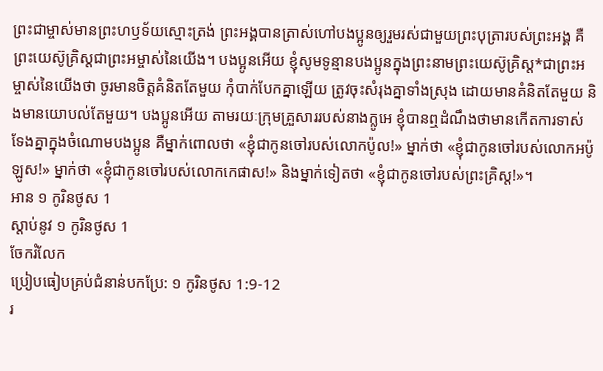ព្រះជាម្ចាស់មានព្រះហឫទ័យស្មោះត្រង់ ព្រះអង្គបានត្រាស់ហៅបងប្អូនឲ្យរួមរស់ជាមួយព្រះបុត្រារបស់ព្រះអង្គ គឺព្រះយេស៊ូគ្រិស្តជាព្រះអម្ចាស់នៃយើង។ បងប្អូនអើយ ខ្ញុំសូមទូន្មានបងប្អូនក្នុងព្រះនាមព្រះយេស៊ូគ្រិស្ត*ជាព្រះអម្ចាស់នៃយើងថា ចូរមានចិត្តគំនិតតែមួយ កុំបាក់បែកគ្នាឡើយ ត្រូវចុះសំរុងគ្នាទាំងស្រុង ដោយមានគំនិតតែមួយ និងមានយោបល់តែមួយ។ បងប្អូនអើយ តាមរយៈក្រុមគ្រួសាររបស់នាងក្លូអេ ខ្ញុំបានឮដំណឹងថាមានកើតការទាស់ទែងគ្នាក្នុងចំណោមបងប្អូន គឺម្នាក់ពោលថា «ខ្ញុំជាកូនចៅរបស់លោកប៉ូល!» ម្នាក់ថា «ខ្ញុំជាកូនចៅរបស់លោកអប៉ូឡូស!» ម្នាក់ថា «ខ្ញុំជាកូនចៅរបស់លោកកេផាស!» និងម្នាក់ទៀតថា «ខ្ញុំជាកូនចៅរបស់ព្រះគ្រិស្ត!»។
អាន ១ កូរិនថូស 1
ស្ដាប់នូវ ១ កូរិនថូស 1
ចែករំលែក
ប្រៀបធៀបគ្រប់ជំនាន់បកប្រែ: ១ កូរិនថូស 1:9-12
រ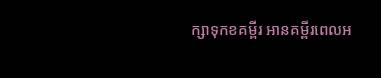ក្សាទុកខគម្ពីរ អានគម្ពីរពេលអ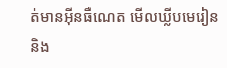ត់មានអ៊ីនធឺណេត មើលឃ្លីបមេរៀន និង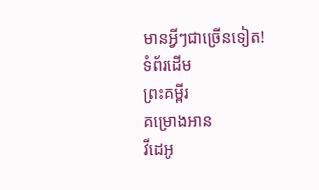មានអ្វីៗជាច្រើនទៀត!
ទំព័រដើម
ព្រះគម្ពីរ
គម្រោងអាន
វីដេអូ